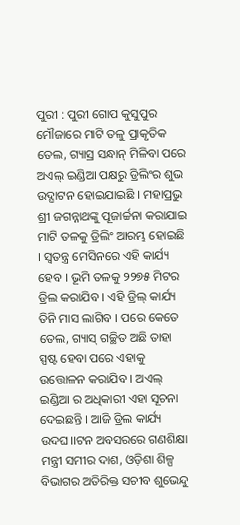ପୁରୀ : ପୁରୀ ଗୋପ କୁସୁପୁର ମୌଜାରେ ମାଟି ତଳୁ ପ୍ରାକୃତିକ ତେଲ, ଗ୍ୟାସ୍ର ସନ୍ଧାନ୍ ମିଳିବା ପରେ ଅଏଲ୍ ଇଣ୍ଡିଆ ପକ୍ଷରୁ ଡ୍ରିଲିଂର ଶୁଭ ଉଦ୍ଘାଟନ ହୋଇଯାଇଛି । ମହାପ୍ରଭୁ ଶ୍ରୀ ଜଗନ୍ନାଥଙ୍କୁ ପୂଜାର୍ଚ୍ଚନା କରାଯାଇ ମାଟି ତଳକୁ ଡ୍ରିଲିଂ ଆରମ୍ଭ ହୋଇଛି । ସ୍ୱତନ୍ତ୍ର ମେସିନରେ ଏହି କାର୍ଯ୍ୟ ହେବ । ଭୂମି ତଳକୁ ୨୨୭୫ ମିଟର ଡ୍ରିଲ କରାଯିବ । ଏହି ଡ୍ରିଲ୍ କାର୍ଯ୍ୟ ତିନି ମାସ ଲାଗିବ । ପରେ କେତେ ତେଲ, ଗ୍ୟାସ୍ ଗଚ୍ଛିତ ଅଛି ତାହା ସ୍ପଷ୍ଟ ହେବା ପରେ ଏହାକୁ ଉତ୍ତୋଳନ କରାଯିବ । ଅଏଲ୍ ଇଣ୍ଡିଆ ର ଅଧିକାରୀ ଏହା ସୂଚନା ଦେଇଛନ୍ତି । ଆଜି ଡ୍ରିଲ କାର୍ଯ୍ୟ ଉଦଘ।।ଟନ ଅବସରରେ ଗଣଶିକ୍ଷା ମନ୍ତ୍ରୀ ସମୀର ଦାଶ, ଓଡ଼ିଶା ଶିଳ୍ପ ବିଭାଗର ଅତିରିକ୍ତ ସଚୀବ ଶୁଭେନ୍ଦୁ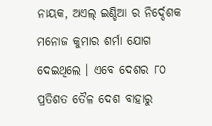ନାୟକ, ଅଏଲ୍ ଇଣ୍ଡିଆ ର ନିର୍ଦ୍ଦେଶକ ମନୋଜ କୁମାର ଶର୍ମା ଯୋଗ ଦେଇଥିଲେ । ଏବେ ଦେଶର ୮୦ ପ୍ରତିଶତ ତୈଳ ଦେଶ ବାହାରୁ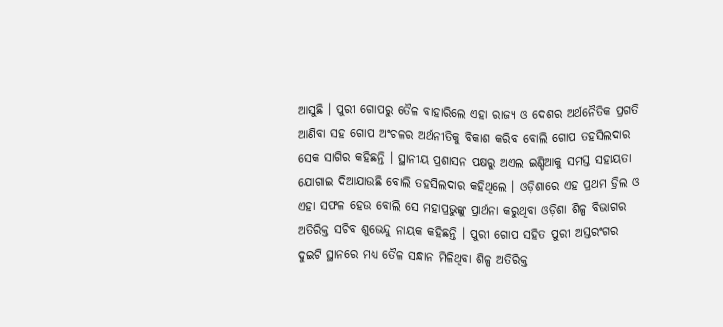ଆସୁଛି । ପୁରୀ ଗୋପରୁ ତୈଳ ବାହାରିଲେ ଏହା ରାଜ୍ୟ ଓ ଦେଶର ଅର୍ଥନୈତିକ ପ୍ରଗତି ଆଣିବା ସହ ଗୋପ ଅଂଚଳର ଅର୍ଥନୀତିକୁ ବିକାଶ କରିବ ବୋଲି ଗୋପ ତହସିଲଦାର ସେକ ସାଗିର କହିଛନ୍ତି । ସ୍ଥାନୀୟ ପ୍ରଶାସନ ପକ୍ଷରୁ ଅଏଲ ଇଣ୍ଡିଆକୁ ସମସ୍ତ ସହାୟତା ଯୋଗାଇ ଦିଆଯାଉଛି ବୋଲି ତହସିଲଦାର କହିଥିଲେ । ଓଡ଼ିଶାରେ ଏହ ପ୍ରଥମ ଡ୍ରିଲ ଓ ଏହା ସଫଳ ହେଉ ବୋଲି ସେ ମହାପ୍ରଭୁଙ୍କୁ ପ୍ରାର୍ଥନା କରୁଥିବା ଓଡ଼ିଶା ଶିଳ୍ପ ବିଭାଗର ଅତିରିକ୍ତ ସଚିବ ଶୁଭେନ୍ଦୁ ନାୟକ କହିଛନ୍ତି । ପୁରୀ ଗୋପ ସହିତ ପୁରୀ ଅସ୍ତରଂଗର ଦୁଇଟି ସ୍ଥାନରେ ମଧ୍ୟ ତୈଳ ସନ୍ଧାନ ମିଳିଥିବା ଶିଳ୍ପ ଅତିରିକ୍ତ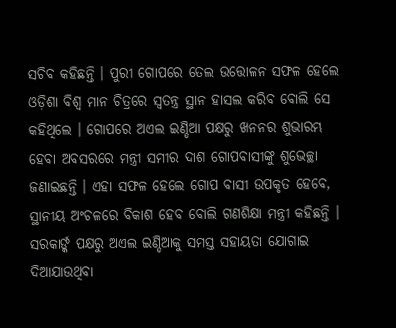ସଚିବ କହିଛନ୍ତି । ପୁରୀ ଗୋପରେ ତେଲ ଉତ୍ତୋଳନ ସଫଳ ହେଲେ ଓଡ଼ିଶା ବିଶ୍ୱ ମାନ ଚିତ୍ରରେ ସ୍ୱତନ୍ତ୍ର ସ୍ଥାନ ହାସଲ କରିବ ବୋଲି ସେ କହିଥିଲେ । ଗୋପରେ ଅଏଲ ଇଣ୍ଡିଆ ପକ୍ଷରୁ ଖନନର ଶୁଭାରମ୍ଭ ହେବା ଅବସରରେ ମନ୍ତ୍ରୀ ସମୀର ଦାଶ ଗୋପବାସୀଙ୍କୁ ଶୁଭେଚ୍ଛା ଜଣାଇଛନ୍ତି । ଏହା ସଫଳ ହେଲେ ଗୋପ ବାସୀ ଉପକୃତ ହେବେ, ସ୍ଥାନୀୟ ଅଂଚଳରେ ବିକାଶ ହେବ ବୋଲି ଗଣଶିକ୍ଷା ମନ୍ତ୍ରୀ କହିଛନ୍ତି । ସରକାର୍ଙ୍କ ପକ୍ଷରୁ ଅଏଲ ଇଣ୍ଡିଆକୁ ସମସ୍ତ ସହାୟତା ଯୋଗାଇ ଦିଆଯାଉଥିବା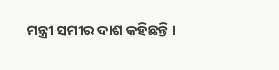ମନ୍ତ୍ରୀ ସମୀର ଦାଶ କହିଛନ୍ତି ।